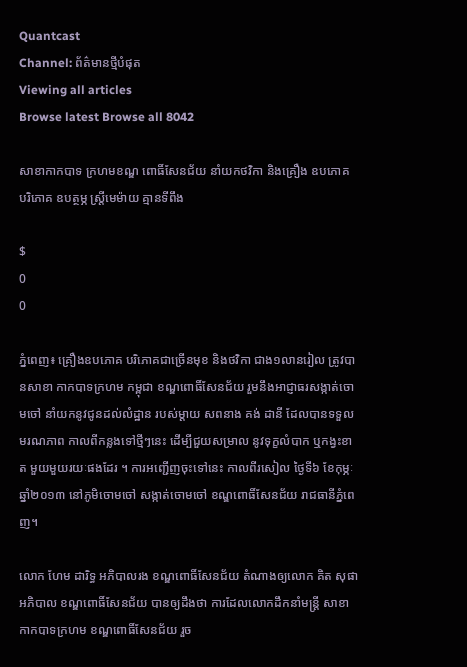Quantcast
Channel: ព័ត៌មានថ្មីបំផុត
Viewing all articles
Browse latest Browse all 8042

សាខាកាកបាទ ក្រហមខណ្ឌ ពោធិ៍សែនជ័យ នាំយកថវិកា និងគ្រឿង ឧបភោគ បរិភោគ ឧបត្ថម្ភ ស្រ្តីមេម៉ាយ គ្មានទីពឹង

$
0
0

ភ្នំពេញ៖ គ្រឿងឧបភោគ បរិភោគជាច្រើនមុខ និងថវិកា ជាង១លានរៀល ត្រូវបានសាខា កាកបាទក្រហម កម្ពុជា ខណ្ឌពោធិ៍សែនជ័យ រួមនឹងអាជ្ញាធរសង្កាត់ចោមចៅ នាំយកនូវជូនដល់លំដ្ឋាន របស់ម្តាយ សពនាង គង់ ដានី ដែលបានទទួល មរណភាព កាលពីកន្លងទៅថ្មីៗនេះ ដើម្បីជួយសម្រាល នូវទុក្ខលំបាក ឬកង្វះខាត មួយមួយរយៈផងដែរ ។ ការអញ្ជើញចុះទៅនេះ កាលពីរសៀល ថ្ងៃទី៦ ខែកុម្ភៈ ឆ្នាំ២០១៣ នៅភូមិចោមចៅ សង្កាត់ចោមចៅ ខណ្ឌពោធិ៍សែនជ័យ រាជធានីភ្នំពេញ។

លោក ហែម ដារិទ្ធ អភិបាលរង ខណ្ឌពោធិ៍សែនជ័យ តំណាងឲ្យលោក គិត សុផា អភិបាល ខណ្ឌពោធិ៍សែនជ័យ បានឲ្យដឹងថា ការដែលលោកដឹកនាំមន្ត្រី សាខាកាកបាទក្រហម ខណ្ឌពោធិ៍សែនជ័យ រួច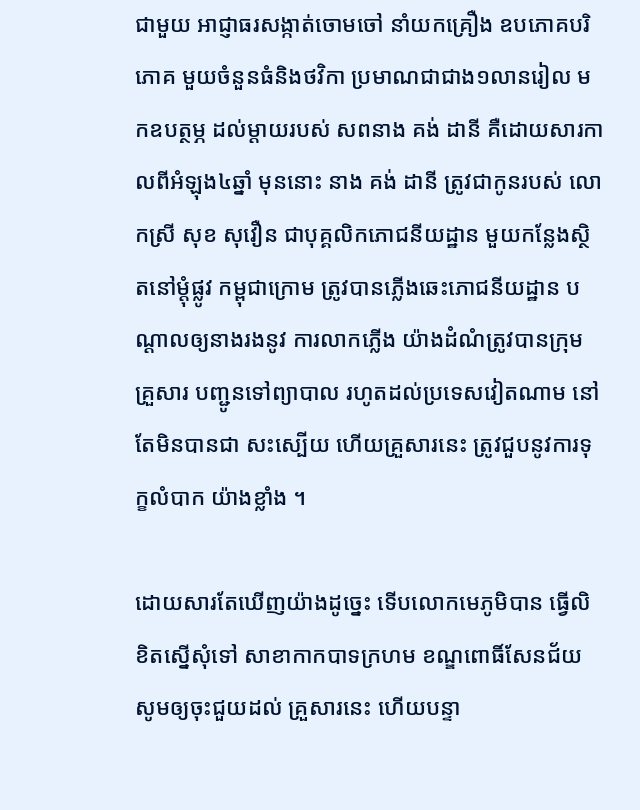ជាមួយ អាជ្ញាធរសង្កាត់ចោមចៅ នាំយកគ្រឿង ឧបភោគបរិភោគ មួយចំនួនធំនិងថវិកា ប្រមាណជាជាង១លានរៀល មកឧបត្ថម្ភ ដល់ម្តាយរបស់ សពនាង គង់ ដានី គឺដោយសារកាលពីអំឡុង៤ឆ្នាំ មុននោះ នាង គង់ ដានី ត្រូវជាកូនរបស់ លោកស្រី សុខ សុវឿន ជាបុគ្គលិកភោជនីយដ្ឋាន មួយកន្លែងស្ថិតនៅម្តុំផ្លូវ កម្ពុជាក្រោម ត្រូវបានភ្លើងឆេះភោជនីយដ្ឋាន បណ្តាលឲ្យនាងរងនូវ ការលាកភ្លើង យ៉ាងដំណំត្រូវបានក្រុមគ្រួសារ បញ្ជូនទៅព្យាបាល រហូតដល់ប្រទេសវៀតណាម នៅតែមិនបានជា សះស្បើយ ហើយគ្រួសារនេះ ត្រូវជួបនូវការទុក្ខលំបាក យ៉ាងខ្លាំង ។

ដោយសារតែឃើញយ៉ាងដូច្នេះ ទើបលោកមេភូមិបាន ធ្វើលិខិតស្នើសុំទៅ សាខាកាកបាទក្រហម ខណ្ឌពោធិ៍សែនជ័យ សូមឲ្យចុះជួយដល់ គ្រួសារនេះ ហើយបន្ទា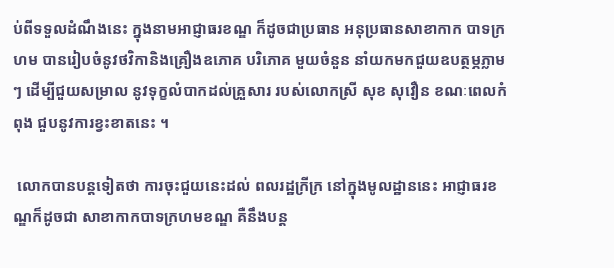ប់ពីទទួលដំណឹងនេះ ក្នុងនាមអាជ្ញាធរខណ្ឌ ក៏ដូចជាប្រធាន អនុប្រធានសាខាកាក បាទក្រហម បានរៀបចំនូវថវិកានិងគ្រឿងឧភោគ បរិភោគ មួយចំនួន នាំយកមកជួយឧបត្ថម្ភភ្លាមៗ ដើម្បីជួយសម្រាល នូវទុក្ខលំបាកដល់គ្រួសារ របស់លោកស្រី សុខ សុវឿន ខណៈពេលកំពុង ជួបនូវការខ្វះខាតនេះ ។

 លោកបានបន្តទៀតថា ការចុះជួយនេះដល់ ពលរដ្ឋក្រីក្រ នៅក្នុងមូលដ្ឋាននេះ អាជ្ញាធរខណ្ឌក៏ដូចជា សាខាកាកបាទក្រហមខណ្ឌ គឺនឹងបន្ត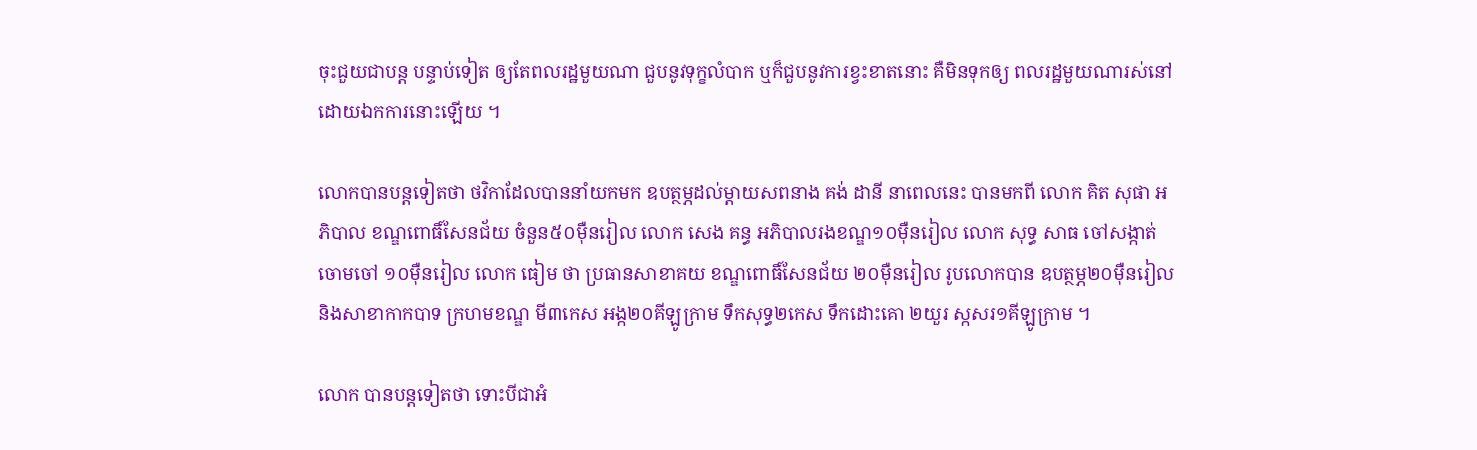ចុះជួយជាបន្ត បន្ទាប់ទៀត ឲ្យតែពលរដ្ឋមួយណា ជួបនូវទុក្ខលំបាក ឬក៏ជួបនូវការខ្វះខាតនោះ គឺមិនទុកឲ្យ ពលរដ្ឋមួយណារស់នៅ ដោយឯកការនោះឡើយ ។

លោកបានបន្តទៀតថា ថវិកាដែលបាននាំយកមក ឧបត្ថម្ភដល់ម្តាយសពនាង គង់ ដានី នាពេលនេះ បានមកពី លោក គិត សុផា អភិបាល ខណ្ឌពោធិ៍សែនជ័យ ចំនួន៥០ម៉ឺនរៀល លោក សេង គន្ធ អភិបាលរងខណ្ឌ១០ម៉ឺនរៀល លោក សុទ្ធ សាធ ចៅសង្កាត់ចោមចៅ ១០ម៉ឺនរៀល លោក ធៀម ថា ប្រធានសាខាគយ ខណ្ឌពោធិ៍សែនជ័យ ២០ម៉ឺនរៀល រូបលោកបាន ឧបត្ថម្ភ២០ម៉ឺនរៀល  និងសាខាកាកបាទ ក្រហមខណ្ឌ មី៣កេស អង្ក២០គីឡូក្រាម ទឹកសុទ្ធ២កេស ទឹកដោះគោ ២យួរ ស្កសរ១គីឡូក្រាម ។

លោក បានបន្តទៀតថា ទោះបីជាអំ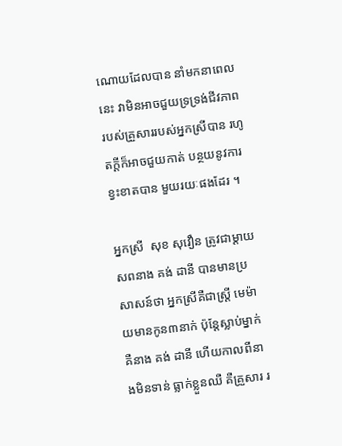ណោយដែលបាន នាំមកនាពេលនេះ វាមិនអាចជួយទ្រទ្រង់ជីវភាព របស់គ្រួសាររបស់អ្នកស្រីបាន រហូតក្តីក៏អាចជួយកាត់ បន្ថយនូវការខ្វះខាតបាន មួយរយៈផងដែរ ។

អ្នកស្រី  សុខ សុវឿន ត្រូវជាម្តាយ សពនាង គង់ ដានី បានមានប្រសាសន៍ថា អ្នកស្រីគឺជាស្រ្តី មេម៉ាយមានកូន៣នាក់ ប៉ុន្តែស្លាប់ម្នាក់ គឺនាង គង់ ដានី ហើយកាលពីនាងមិនទាន់ ធ្លាក់ខ្លួនឈឺ គឺគ្រួសារ រ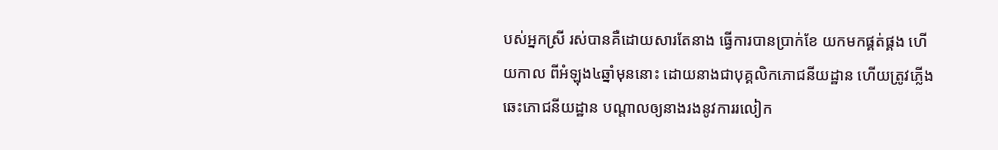បស់អ្នកស្រី រស់បានគឺដោយសារតែនាង ធ្វើការបានប្រាក់ខែ យកមកផ្គត់ផ្គង ហើយកាល ពីអំឡុង៤ឆ្នាំមុននោះ ដោយនាងជាបុគ្គលិកភោជនីយដ្ឋាន ហើយត្រូវភ្លើងឆេះភោជនីយដ្ឋាន បណ្តាលឲ្យនាងរងនូវការរលៀក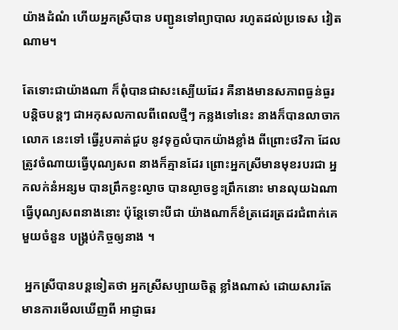យ៉ាងដំណំ ហើយអ្នកស្រីបាន បញ្ជូនទៅព្យាបាល រហូតដល់ប្រទេស វៀតណាម។

តែទោះជាយ៉ាងណា ក៏ពុំបានជាសះស្បើយដែរ គឺនាងមានសភាពធ្ងន់ធ្ងរ បន្តិចបន្តៗ ជាអកុសលកាលពីពេលថ្មីៗ កន្លងទៅនេះ នាងក៏បានលាចាកលោក នេះទៅ ធ្វើរូបគាត់ជួប នូវទុក្ខលំបាកយ៉ាងខ្លាំង ពីព្រោះថវិកា ដែលត្រូវចំណាយធ្វើបុណ្យសព នាងក៏គ្មានដែរ ព្រោះអ្នកស្រីមានមុខរបរជា អ្នកលក់នំអន្សម បានព្រឹកខ្វះល្ងាច បានល្ងាចខ្វះព្រឹកនោះ មានលុយឯណា ធ្វើបុណ្យសពនាងនោះ ប៉ុន្តែទោះបីជា យ៉ាងណាក៏ខំត្រដេរត្រដរជំពាក់គេ មួយចំនួន បង្រ្គប់កិច្ចឲ្យនាង ។

 អ្នកស្រីបានបន្តទៀតថា អ្នកស្រីសប្បាយចិត្ត ខ្លាំងណាស់ ដោយសារតែមានការមើលឃើញពី អាជ្ញាធរ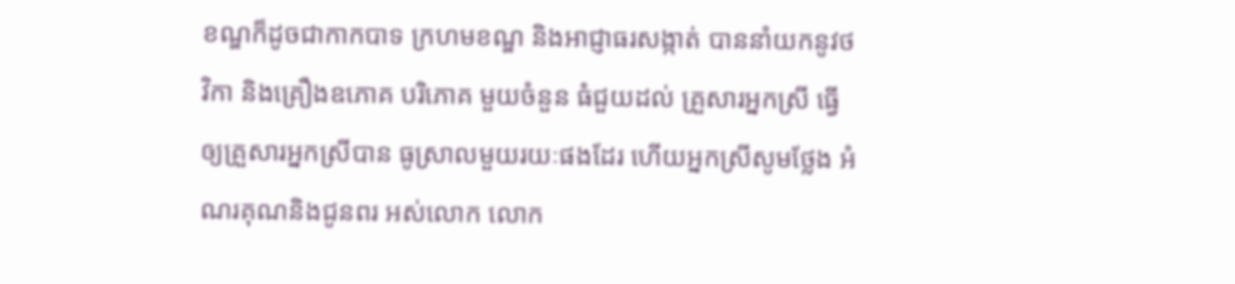ខណ្ឌក៏ដូចជាកាកបាទ ក្រហមខណ្ឌ និងអាជ្ញាធរសង្កាត់ បាននាំយកនូវថវិកា និងគ្រឿងឧភោគ បរិភោគ មួយចំនួន ធំជួយដល់ គ្រួសារអ្នកស្រី ធ្វើឲ្យគ្រួសារអ្នកស្រីបាន ធូស្រាលមួយរយៈផងដែរ ហើយអ្នកស្រីសូមថ្លែង អំណរគុណនិងជូនពរ អស់លោក លោក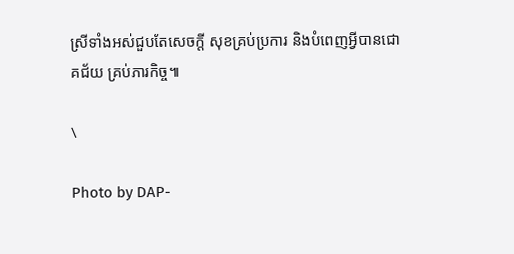ស្រីទាំងអស់ជួបតែសេចក្តី សុខគ្រប់ប្រការ និងបំពេញអ្វីបានជោគជ័យ គ្រប់ភារកិច្ច៕

\

Photo by DAP-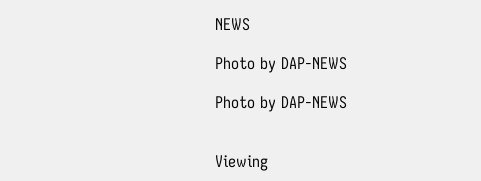NEWS

Photo by DAP-NEWS

Photo by DAP-NEWS


Viewing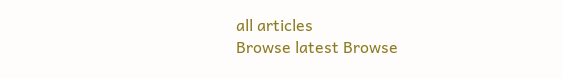all articles
Browse latest Browse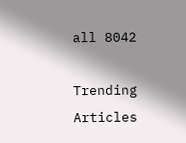all 8042

Trending Articles